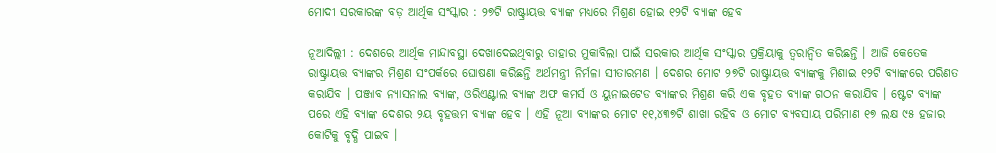ମୋଦୀ ସରକାରଙ୍କ ବଡ଼ ଆର୍ଥିକ ସଂସ୍କାର : ୨୭ଟି ରାଷ୍ଟ୍ରାୟତ୍ତ ବ୍ୟାଙ୍କ ମଧ୍ୟରେ ମିଶ୍ରଣ ହୋଇ ୧୨ଟି ବ୍ୟାଙ୍କ ହେବ

ନୂଆଦିଲ୍ଲୀ : ଦେଶରେ ଆର୍ଥିକ ମାନ୍ଦାବସ୍ଥା ଦେଖାଦେଇଥିବାରୁ ତାହାର ମୁକାବିଲା ପାଇଁ ସରକାର ଆର୍ଥିକ ସଂସ୍କାର ପ୍ରକ୍ରିୟାକୁ ତ୍ୱରାନ୍ଵିତ କରିଛନ୍ତି । ଆଜି କେତେକ ରାଷ୍ଟ୍ରାୟତ୍ତ ବ୍ୟାଙ୍କର ମିଶ୍ରଣ ସଂପର୍କରେ ଘୋଷଣା କରିଛନ୍ତି ଅର୍ଥମନ୍ତ୍ରୀ ନିର୍ମଳା ସୀତାରମଣ । ଦେଶର ମୋଟ ୨୭ଟି ରାଷ୍ଟ୍ରାୟତ୍ତ ବ୍ୟାଙ୍କକୁ ମିଶାଇ ୧୨ଟି ବ୍ୟାଙ୍କରେ ପରିଣତ କରାଯିବ । ପଞ୍ଜାବ ନ୍ୟାସନାଲ ବ୍ୟାଙ୍କ, ଓରିଏଣ୍ଟାଲ ବ୍ୟାଙ୍କ ଅଫ କମର୍ସ ଓ ୟୁନାଇଟେଡ ବ୍ୟାଙ୍କର ମିଶ୍ରଣ କରି ଏକ ବୃହତ ବ୍ୟାଙ୍କ ଗଠନ କରାଯିବ । ଷ୍ଟେଟ ବ୍ୟାଙ୍କ ପରେ ଏହି ବ୍ୟାଙ୍କ ଦେଶର ୨ୟ ବୃହତ୍ତମ ବ୍ୟାଙ୍କ ହେବ । ଏହି ନୂଆ ବ୍ୟାଙ୍କର ମୋଟ ୧୧,୪୩୭ଟି ଶାଖା ରହିବ ଓ ମୋଟ ବ୍ୟବସାୟ ପରିମାଣ ୧୭ ଲକ୍ଷ ୯୫ ହଜାର କୋଟିକୁ ବୃଦ୍ଧି ପାଇବ ।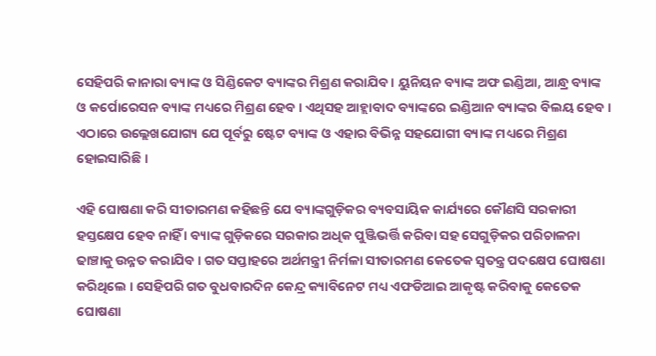ସେହିପରି କାନାରା ବ୍ୟାଙ୍କ ଓ ସିଣ୍ଡିକେଟ ବ୍ୟାଙ୍କର ମିଶ୍ରଣ କରାଯିବ । ୟୁନିୟନ ବ୍ୟାଙ୍କ ଅଫ ଇଣ୍ଡିଆ, ଆନ୍ଧ୍ର ବ୍ୟାଙ୍କ ଓ କର୍ପୋରେସନ ବ୍ୟାଙ୍କ ମଧ୍ୟରେ ମିଶ୍ରଣ ହେବ । ଏଥିସହ ଆହ୍ଲାବାଦ ବ୍ୟାଙ୍କରେ ଇଣ୍ଡିଆନ ବ୍ୟାଙ୍କର ବିଲୟ ହେବ । ଏଠାରେ ଉଲ୍ଲେଖଯୋଗ୍ୟ ଯେ ପୂର୍ବରୁ ଷ୍ଟେଟ ବ୍ୟାଙ୍କ ଓ ଏହାର ବିଭିନ୍ନ ସହଯୋଗୀ ବ୍ୟାଙ୍କ ମଧ୍ୟରେ ମିଶ୍ରଣ ହୋଇସାରିଛି ।

ଏହି ଘୋଷଣା କରି ସୀତାରମଣ କହିଛନ୍ତି ଯେ ବ୍ୟାଙ୍କଗୁଡ଼ିକର ବ୍ୟବସାୟିକ କାର୍ଯ୍ୟରେ କୌଣସି ସରକାରୀ ହସ୍ତକ୍ଷେପ ହେବ ନାହିଁ । ବ୍ୟାଙ୍କ ଗୁଡ଼ିକରେ ସରକାର ଅଧିକ ପୁଞ୍ଜିଭର୍ତ୍ତି କରିବା ସହ ସେଗୁଡ଼ିକର ପରିଚାଳନା ଢାଞ୍ଚାକୁ ଉନ୍ନତ କରାଯିବ । ଗତ ସପ୍ତାହରେ ଅର୍ଥମନ୍ତ୍ରୀ ନିର୍ମଳା ସୀତାରମଣ କେତେକ ସ୍ୱତନ୍ତ୍ର ପଦକ୍ଷେପ ଘୋଷଣା କରିଥିଲେ । ସେହିପରି ଗତ ବୁଧବାରଦିନ କେନ୍ଦ୍ର କ୍ୟାବିନେଟ ମଧ୍ୟ ଏଫଡିଆଇ ଆକୃଷ୍ଟ କରିବାକୁ କେତେକ ଘୋଷଣା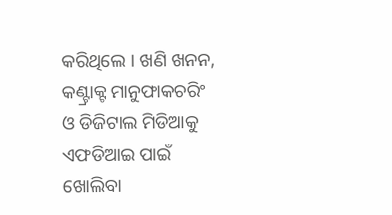କରିଥିଲେ । ଖଣି ଖନନ, କଣ୍ଟ୍ରାକ୍ଟ ମାନୁଫାକଚରିଂ ଓ ଡିଜିଟାଲ ମିଡିଆକୁ ଏଫଡିଆଇ ପାଇଁ ଖୋଲିବା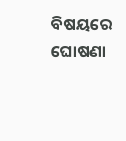ବିଷୟରେ ଘୋଷଣା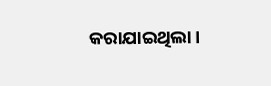କରାଯାଇଥିଲା ।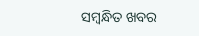ସମ୍ବନ୍ଧିତ ଖବର